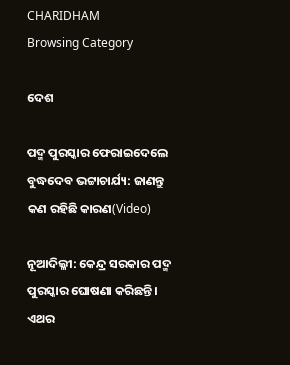CHARIDHAM
Browsing Category

ଦେଶ

ପଦ୍ମ ପୁରସ୍କାର ଫେରାଇଦେଲେ ବୁଦ୍ଧଦେବ ଭଟ୍ଟାଚାର୍ଯ୍ୟ: ଜାଣନ୍ତୁ କଣ ରହିଛି କାରଣ(Video)

ନୂଆଦିଲ୍ଳୀ: କେନ୍ଦ୍ର ସରକାର ପଦ୍ମ ପୁରସ୍କାର ଘୋଷଣା କରିଛନ୍ତି। ଏଥର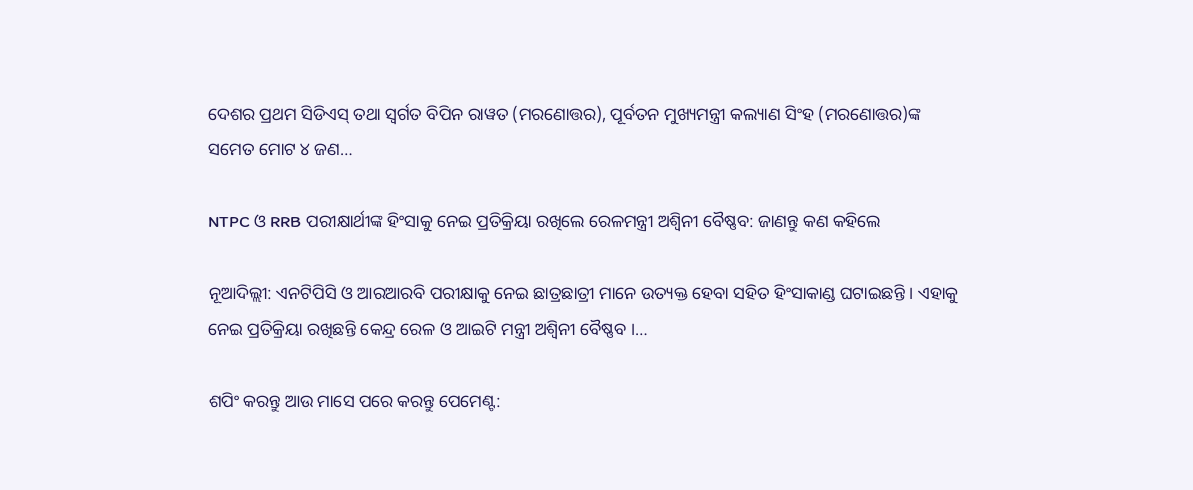ଦେଶର ପ୍ରଥମ ସିଡିଏସ୍‌ ତଥା ସ୍ବର୍ଗତ ବିପିନ ରାୱତ (ମରଣୋତ୍ତର), ପୂର୍ବତନ ମୁଖ୍ୟମନ୍ତ୍ରୀ କଲ୍ୟାଣ ସିଂହ (ମରଣୋତ୍ତର)ଙ୍କ ସମେତ ମୋଟ ୪ ଜଣ…

NTPC ଓ RRB ପରୀକ୍ଷାର୍ଥୀଙ୍କ ହିଂସାକୁ ନେଇ ପ୍ରତିକ୍ରିୟା ରଖିଲେ ରେଳମନ୍ତ୍ରୀ ଅଶ୍ୱିନୀ ବୈଷ୍ଣବ: ଜାଣନ୍ତୁ କଣ କହିଲେ

ନୂଆଦିଲ୍ଲୀ: ଏନଟିପିସି ଓ ଆରଆରବି ପରୀକ୍ଷାକୁ ନେଇ ଛାତ୍ରଛାତ୍ରୀ ମାନେ ଉତ୍ୟକ୍ତ ହେବା ସହିତ ହିଂସାକାଣ୍ଡ ଘଟାଇଛନ୍ତି । ଏହାକୁ ନେଇ ପ୍ରତିକ୍ରିୟା ରଖିଛନ୍ତି କେନ୍ଦ୍ର ରେଳ ଓ ଆଇଟି ମନ୍ତ୍ରୀ ଅଶ୍ୱିନୀ ବୈଷ୍ଣବ ।…

ଶପିଂ କରନ୍ତୁ ଆଉ ମାସେ ପରେ କରନ୍ତୁ ପେମେଣ୍ଟ: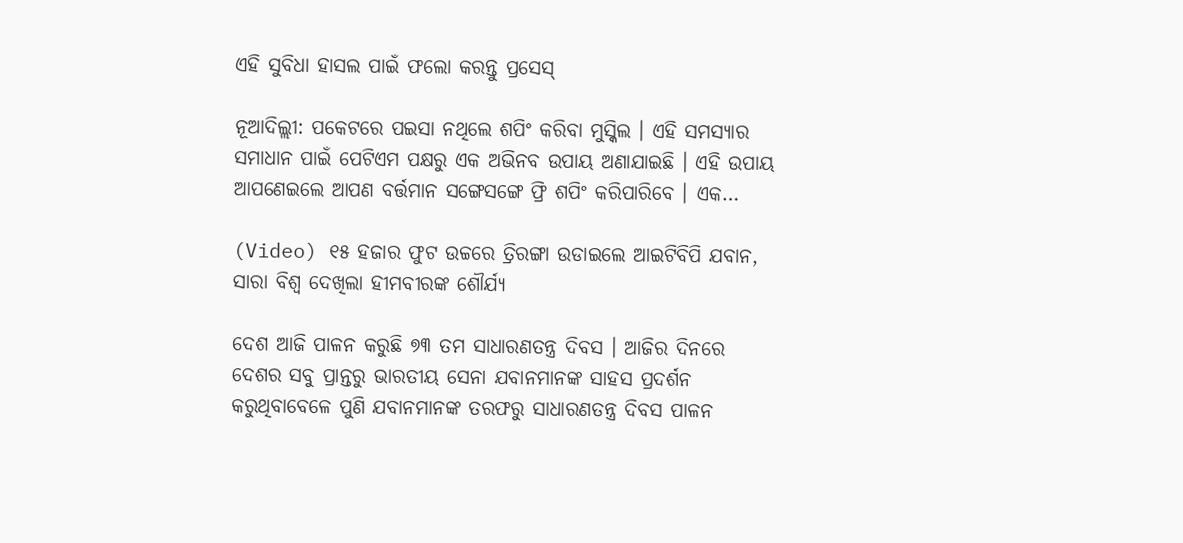ଏହି ସୁବିଧା ହାସଲ ପାଇଁ ଫଲୋ କରନ୍ତୁ ପ୍ରସେସ୍

ନୂଆଦିଲ୍ଲୀ: ପକେଟରେ ପଇସା ନଥିଲେ ଶପିଂ କରିବା ମୁସ୍କିଲ । ଏହି ସମସ୍ୟାର ସମାଧାନ ପାଇଁ ପେଟିଏମ ପକ୍ଷରୁ ଏକ ଅଭିନବ ଉପାୟ ଅଣାଯାଇଛି । ଏହି ଉପାୟ ଆପଣେଇଲେ ଆପଣ ବର୍ତ୍ତମାନ ସଙ୍ଗେସଙ୍ଗେ ଫ୍ରି ଶପିଂ କରିପାରିବେ । ଏକ…

(Video) ୧୫ ହଜାର ଫୁଟ ଉଚ୍ଚରେ ତ୍ରିରଙ୍ଗା ଉଡାଇଲେ ଆଇଟିବିପି ଯବାନ, ସାରା ବିଶ୍ଵ ଦେଖିଲା ହୀମବୀରଙ୍କ ଶୌର୍ଯ୍ୟ

ଦେଶ ଆଜି ପାଳନ କରୁଛି ୭୩ ତମ ସାଧାରଣତନ୍ତ୍ର ଦିବସ । ଆଜିର ଦିନରେ ଦେଶର ସବୁ ପ୍ରାନ୍ତରୁ ଭାରତୀୟ ସେନା ଯବାନମାନଙ୍କ ସାହସ ପ୍ରଦର୍ଶନ କରୁଥିବାବେଳେ ପୁଣି ଯବାନମାନଙ୍କ ତରଫରୁ ସାଧାରଣତନ୍ତ୍ର ଦିବସ ପାଳନ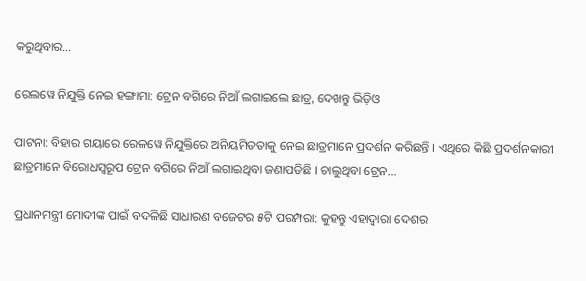କରୁଥିବାର…

ରେଲୱେ ନିଯୁକ୍ତି ନେଇ ହଙ୍ଗାମା: ଟ୍ରେନ ବଗିରେ ନିଆଁ ଲଗାଇଲେ ଛାତ୍ର, ଦେଖନ୍ତୁ ଭିଡ଼ିଓ

ପାଟନା: ବିହାର ଗୟାରେ ରେଳୱେ ନିଯୁକ୍ତିରେ ଅନିୟମିତତାକୁ ନେଇ ଛାତ୍ରମାନେ ପ୍ରଦର୍ଶନ କରିଛନ୍ତି । ଏଥିରେ କିଛି ପ୍ରଦର୍ଶନକାରୀ ଛାତ୍ରମାନେ ବିରୋଧସ୍ୱରୂପ ଟ୍ରେନ ବଗିରେ ନିଆଁ ଲଗାଇଥିବା ଜଣାପଡିଛି । ଚାଲୁଥିବା ଟ୍ରେନ…

ପ୍ରଧାନମନ୍ତ୍ରୀ ମୋଦୀଙ୍କ ପାଇଁ ବଦଳିଛି ସାଧାରଣ ବଜେଟର ୫ଟି ପରମ୍ପରା: କୁହନ୍ତୁ ଏହାଦ୍ୱାରା ଦେଶର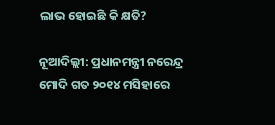ଲାଭ ହୋଇଛି କି କ୍ଷତି?

ନୂଆଦିଲ୍ଲୀ: ପ୍ରଧାନମନ୍ତ୍ରୀ ନରେନ୍ଦ୍ର ମୋଦି ଗତ ୨୦୧୪ ମସିହାରେ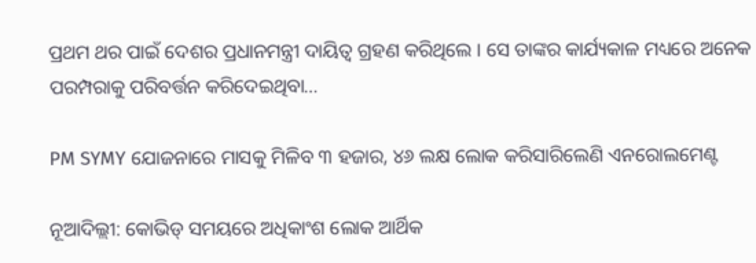ପ୍ରଥମ ଥର ପାଇଁ ଦେଶର ପ୍ରଧାନମନ୍ତ୍ରୀ ଦାୟିତ୍ୱ ଗ୍ରହଣ କରିଥିଲେ । ସେ ତାଙ୍କର କାର୍ଯ୍ୟକାଳ ମଧ୍ୟରେ ଅନେକ ପରମ୍ପରାକୁ ପରିବର୍ତ୍ତନ କରିଦେଇଥିବା…

PM SYMY ଯୋଜନାରେ ମାସକୁ ମିଳିବ ୩ ହଜାର, ୪୬ ଲକ୍ଷ ଲୋକ କରିସାରିଲେଣି ଏନରୋଲମେଣ୍ଟ

ନୂଆଦିଲ୍ଲୀ: କୋଭିଡ୍ ସମୟରେ ଅଧିକାଂଶ ଲୋକ ଆର୍ଥିକ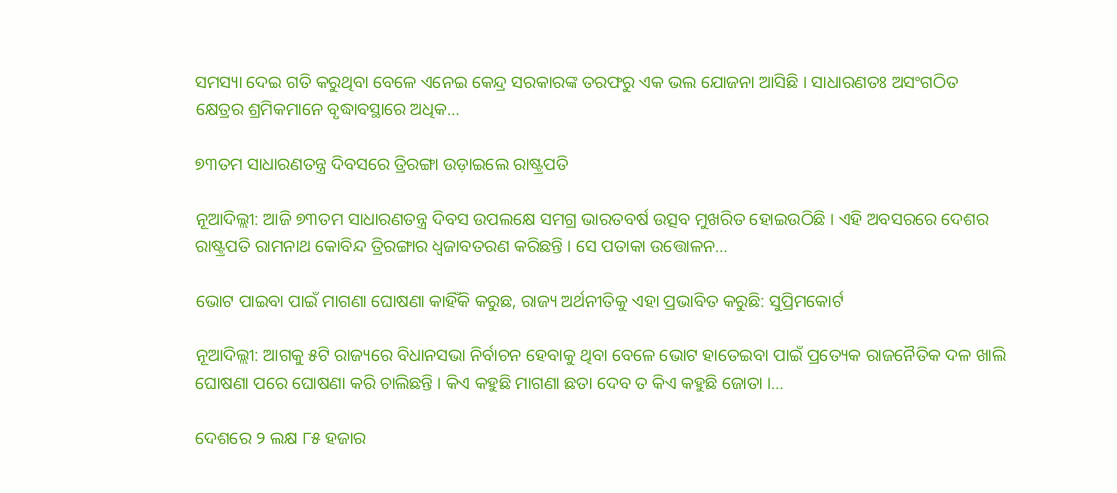ସମସ୍ୟା ଦେଇ ଗତି କରୁଥିବା ବେଳେ ଏନେଇ କେନ୍ଦ୍ର ସରକାରଙ୍କ ତରଫରୁ ଏକ ଭଲ ଯୋଜନା ଆସିଛି । ସାଧାରଣତଃ ଅସଂଗଠିତ କ୍ଷେତ୍ରର ଶ୍ରମିକମାନେ ବୃଦ୍ଧାବସ୍ଥାରେ ଅଧିକ…

୭୩ତମ ସାଧାରଣତନ୍ତ୍ର ଦିବସରେ ତ୍ରିରଙ୍ଗା ଉଡ଼ାଇଲେ ରାଷ୍ଟ୍ରପତି

ନୂଆଦିଲ୍ଲୀ: ଆଜି ୭୩ତମ ସାଧାରଣତନ୍ତ୍ର ଦିବସ ଉପଲକ୍ଷେ ସମଗ୍ର ଭାରତବର୍ଷ ଉତ୍ସବ ମୁଖରିତ ହୋଇଉଠିଛି । ଏହି ଅବସରରେ ଦେଶର ରାଷ୍ଟ୍ରପତି ରାମନାଥ କୋବିନ୍ଦ ତ୍ରିରଙ୍ଗାର ଧ୍ୱଜାବତରଣ କରିଛନ୍ତି । ସେ ପତାକା ଉତ୍ତୋଳନ…

ଭୋଟ ପାଇବା ପାଇଁ ମାଗଣା ଘୋଷଣା କାହିଁକି କରୁଛ, ରାଜ୍ୟ ଅର୍ଥନୀତିକୁ ଏହା ପ୍ରଭାବିତ କରୁଛି: ସୁପ୍ରିମକୋର୍ଟ

ନୂଆଦିଲ୍ଲୀ: ଆଗକୁ ୫ଟି ରାଜ୍ୟରେ ବିଧାନସଭା ନିର୍ବାଚନ ହେବାକୁ ଥିବା ବେଳେ ଭୋଟ ହାତେଇବା ପାଇଁ ପ୍ରତ୍ୟେକ ରାଜନୈତିକ ଦଳ ଖାଲି ଘୋଷଣା ପରେ ଘୋଷଣା କରି ଚାଲିଛନ୍ତି । କିଏ କହୁଛି ମାଗଣା ଛତା ଦେବ ତ କିଏ କହୁଛି ଜୋତା ।…

ଦେଶରେ ୨ ଲକ୍ଷ ୮୫ ହଜାର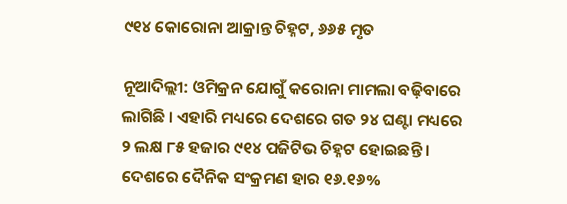୯୧୪ କୋରୋନା ଆକ୍ରାନ୍ତ ଚିହ୍ନଟ, ୬୬୫ ମୃତ

ନୂଆଦିଲ୍ଲୀ: ଓମିକ୍ରନ ଯୋଗୁଁ କରୋନା ମାମଲା ବଢ଼ିବାରେ ଲାଗିଛି । ଏହାରି ମଧ୍ୟରେ ଦେଶରେ ଗତ ୨୪ ଘଣ୍ଟା ମଧ୍ୟରେ ୨ ଲକ୍ଷ ୮୫ ହଜାର ୯୧୪ ପଜିଟିଭ ଚିହ୍ନଟ ହୋଇଛନ୍ତି । ଦେଶରେ ଦୈନିକ ସଂକ୍ରମଣ ହାର ୧୬.୧୬%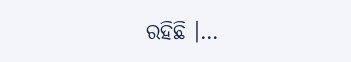ରହିଛି ।…